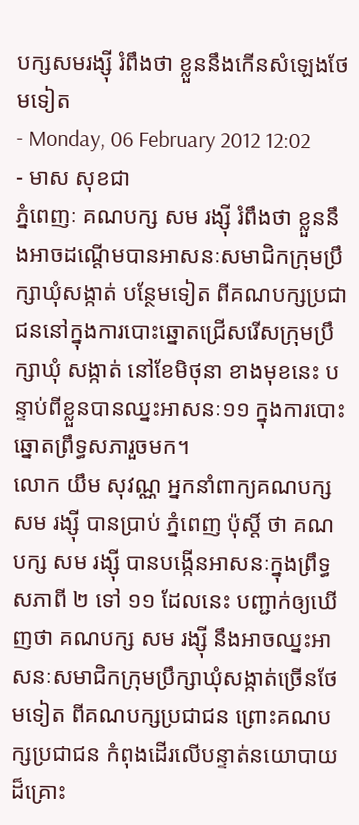បក្សសមរង្ស៊ី រំពឹងថា ខ្លួននឹងកើនសំឡេងថែមទៀត
- Monday, 06 February 2012 12:02
- មាស សុខជា
ភ្នំពេញៈ គណបក្ស សម រង្ស៊ី រំពឹងថា ខ្លួននឹងអាចដណ្តើមបានអាសនៈសមាជិកក្រុមប្រឹក្សាឃុំសង្កាត់ បន្ថែមទៀត ពីគណបក្សប្រជាជននៅក្នុងការបោះឆ្នោតជ្រើសរើសក្រុមប្រឹក្សាឃុំ សង្កាត់ នៅខែមិថុនា ខាងមុខនេះ បន្ទាប់ពីខ្លួនបានឈ្នះអាសនៈ១១ ក្នុងការបោះឆ្នោតព្រឹទ្ធសភារួចមក។
លោក យឹម សុវណ្ណ អ្នកនាំពាក្យគណបក្ស សម រង្ស៊ី បានប្រាប់ ភ្នំពេញ ប៉ុស្តិ៍ ថា គណបក្ស សម រង្ស៊ី បានបង្កើនអាសនៈក្នុងព្រឹទ្ធសភាពី ២ ទៅ ១១ ដែលនេះ បញ្ជាក់ឲ្យឃើញថា គណបក្ស សម រង្ស៊ី នឹងអាចឈ្នះអាសនៈសមាជិកក្រុមប្រឹក្សាឃុំសង្កាត់ច្រើនថែមទៀត ពីគណបក្សប្រជាជន ព្រោះគណបក្សប្រជាជន កំពុងដើរលើបន្ទាត់នយោបាយដ៏គ្រោះ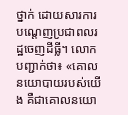ថ្នាក់ ដោយសារការបណ្តេញប្រជាពលរដ្ឋចេញដីធ្លី។ លោក បញ្ជាក់ថា៖ «គោលនយោបាយរបស់យើង គឺជាគោលនយោ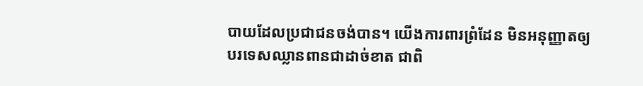បាយដែលប្រជាជនចង់បាន។ យើងការពារព្រំដែន មិនអនុញ្ញាតឲ្យបរទេសឈ្លានពានជាដាច់ខាត ជាពិ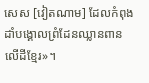សេស [វៀតណាម] ដែលកំពុងដាំបង្គោលព្រំដែនឈ្លានពានលើដីខ្មែរ»។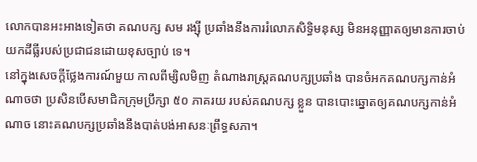លោកបានអះអាងទៀតថា គណបក្ស សម រង្ស៊ី ប្រឆាំងនឹងការរំលោភសិទិ្ធមនុស្ស មិនអនុញ្ញាតឲ្យមានការចាប់យកដីធ្លីរបស់ប្រជាជនដោយខុសច្បាប់ ទេ។
នៅក្នុងសេចក្តីថ្លែងការណ៍មួយ កាលពីម្សិលមិញ តំណាងរាស្រ្តគណបក្សប្រឆាំង បានចំអកគណបក្សកាន់អំណាចថា ប្រសិនបើសមាជិកក្រុមប្រឹក្សា ៥០ ភាគរយ របស់គណបក្ស ខ្លួន បានបោះឆ្នោតឲ្យគណបក្សកាន់អំណាច នោះគណបក្សប្រឆាំងនឹងបាត់បង់អាសនៈព្រឹទ្ធសភា។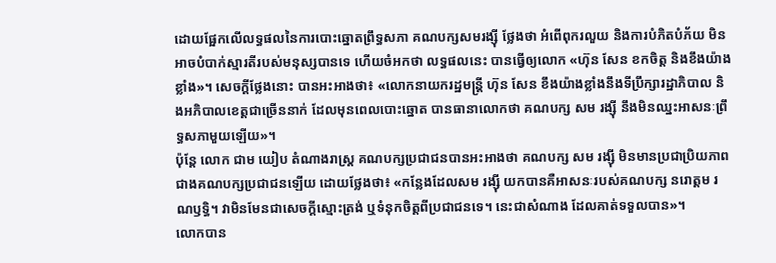ដោយផ្អែកលើលទ្ធផលនៃការបោះឆ្នោតព្រឹទ្ធសភា គណបក្សសមរង្ស៊ី ថ្លែងថា អំពើពុករលួយ និងការបំភិតបំភ័យ មិនអាចបំបាក់ស្មារតីរបស់មនុស្សបានទេ ហើយចំអកថា លទ្ធផលនេះ បានធ្វើឲ្យលោក «ហ៊ុន សែន ខកចិត្ត និងខឹងយ៉ាងខ្លាំង»។ សេចក្តីថ្លែងនោះ បានអះអាងថា៖ «លោកនាយករដ្ឋមន្រ្តី ហ៊ុន សែន ខឹងយ៉ាងខ្លាំងនឹងទីប្រឹក្សារដ្ឋាភិបាល និងអភិបាលខេត្តជាច្រើននាក់ ដែលមុនពេលបោះឆ្នោត បានធានាលោកថា គណបក្ស សម រង្ស៊ី នឹងមិនឈ្នះអាសនៈព្រឹទ្ធសភាមួយឡើយ»។
ប៉ុន្តែ លោក ជាម យៀប តំណាងរាស្រ្ត គណបក្សប្រជាជនបានអះអាងថា គណបក្ស សម រង្ស៊ី មិនមានប្រជាប្រិយភាពជាងគណបក្សប្រជាជនឡើយ ដោយថ្លែងថា៖ «កន្លែងដែលសម រង្ស៊ី យកបានគឺអាសនៈរបស់គណបក្ស នរោត្តម រណឫទិ្ធ។ វាមិនមែនជាសេចក្តីស្មោះត្រង់ ឬទំនុកចិត្តពីប្រជាជនទេ។ នេះជាសំណាង ដែលគាត់ទទួលបាន»។
លោកបាន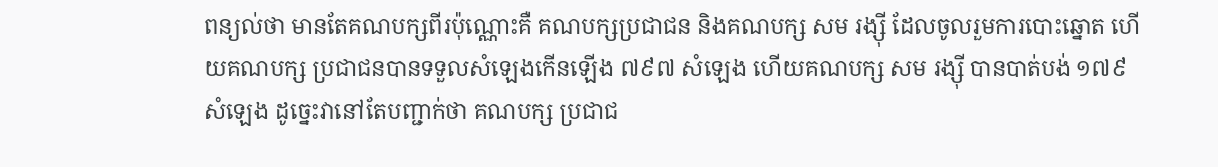ពន្យល់ថា មានតែគណបក្សពីរប៉ុណ្ណោះគឺ គណបក្សប្រជាជន និងគណបក្ស សម រង្ស៊ី ដែលចូលរួមការបោះឆ្នោត ហើយគណបក្ស ប្រជាជនបានទទួលសំឡេងកើនឡើង ៧៩៧ សំឡេង ហើយគណបក្ស សម រង្ស៊ី បានបាត់បង់ ១៧៩ សំឡេង ដូច្នេះវានៅតែបញ្ជាក់ថា គណបក្ស ប្រជាជ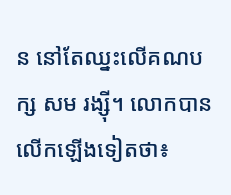ន នៅតែឈ្នះលើគណបក្ស សម រង្ស៊ី។ លោកបានលើកឡើងទៀតថា៖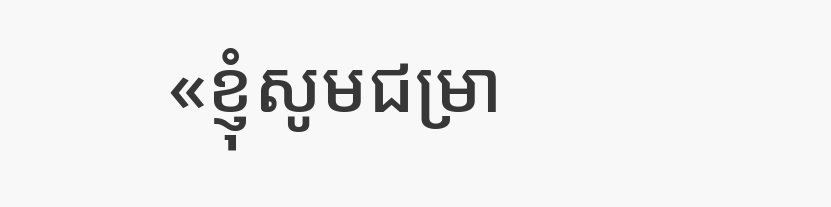«ខ្ញុំសូមជម្រា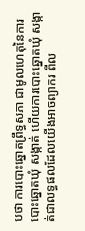បថា ការបោះឆ្នោតព្រឹទ្ធសភា ជាមូលហេតុនៃការបោះឆ្នោតឃុំ សង្កាត់ ហើយការបោះឆ្នោតឃុំ សង្កាត់ជាលទ្ធផលដែលយើងអាចព្យាករ ពីល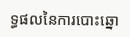ទ្ធផលនៃការបោះឆ្នោ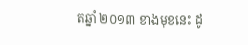តឆ្នាំ ២០១៣ ខាងមុខនេះ ដូ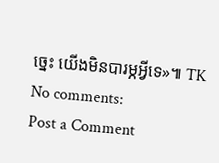ច្នេះ យើងមិនបារម្ភអ្វីទេ»៕ TK
No comments:
Post a Comment